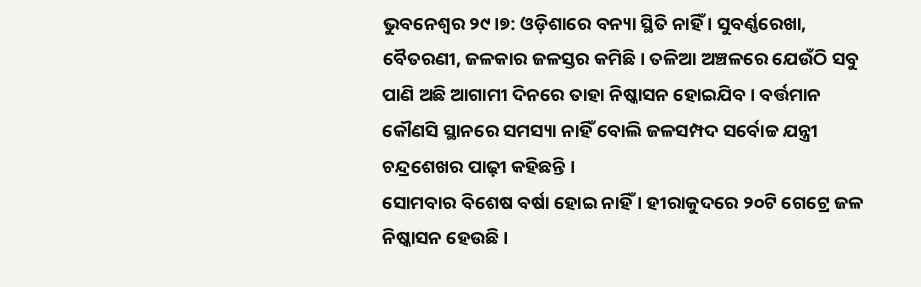ଭୁବନେଶ୍ବର ୨୯।୭: ଓଡ଼ିଶାରେ ବନ୍ୟା ସ୍ଥିତି ନାହିଁ । ସୁବର୍ଣ୍ଣରେଖା, ବୈତରଣୀ, ଜଳକାର ଜଳସ୍ତର କମିଛି । ତଳିଆ ଅଞ୍ଚଳରେ ଯେଉଁଠି ସବୁ ପାଣି ଅଛି ଆଗାମୀ ଦିନରେ ତାହା ନିଷ୍କାସନ ହୋଇଯିବ । ବର୍ତ୍ତମାନ କୌଣସି ସ୍ଥାନରେ ସମସ୍ୟା ନାହିଁ ବୋଲି ଜଳସମ୍ପଦ ସର୍ବୋଚ୍ଚ ଯନ୍ତ୍ରୀ ଚନ୍ଦ୍ରଶେଖର ପାଢ଼ୀ କହିଛନ୍ତି ।
ସୋମବାର ବିଶେଷ ବର୍ଷା ହୋଇ ନାହିଁ । ହୀରାକୁଦରେ ୨୦ଟି ଗେଟ୍ରେ ଜଳ ନିଷ୍କାସନ ହେଉଛି ।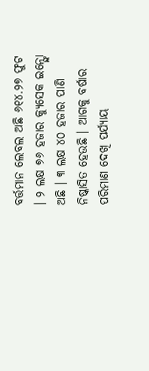ବର୍ତ୍ତମାନ ଲେବଲ ଅଛି ୬୧୪.୨୭ ଫୁଟ । ୨ ଲକ୍ଷ ୭୬ ହଜାର କ୍ୟୁସେକ ଇନ୍ଫ୍ଲୋ ଅଛି । ୩ ଲକ୍ଷ ୪୦ ହଜାର ପାଣି ନିଷ୍କାସିତ ହେଉଛି । ଆଗକୁ ବର୍ଷାର ପରିମାଣ ଦେଖି ପର୍ଯ୍ୟାୟ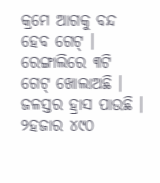କ୍ରମେ ଆଗକୁ ବନ୍ଦ ହେବ ଗେଟ୍ । ରେଙ୍ଗାଲିରେ ୩ଟି ଗେଟ୍ ଖୋଲାଅଛି । ଜଳସ୍ତର ହ୍ରାସ ପାଉଛି । ୨ହଜାର ୪୯୦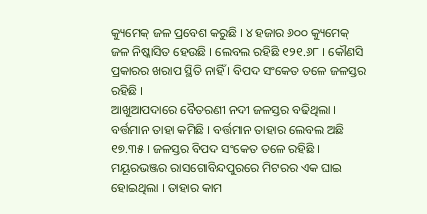କ୍ୟୁମେକ୍ ଜଳ ପ୍ରବେଶ କରୁଛି । ୪ ହଜାର ୬୦୦ କ୍ୟୁମେକ୍ ଜଳ ନିଷ୍କାସିତ ହେଉଛି । ଲେବଲ ରହିଛି ୧୨୧.୬୮ । କୌଣସି ପ୍ରକାରର ଖରାପ ସ୍ଥିତି ନାହିଁ । ବିପଦ ସଂକେତ ତଳେ ଜଳସ୍ତର ରହିଛି ।
ଆଖୁଆପଦାରେ ବୈତରଣୀ ନଦୀ ଜଳସ୍ତର ବଢିଥିଲା । ବର୍ତ୍ତମାନ ତାହା କମିଛି । ବର୍ତ୍ତମାନ ତାହାର ଲେବଲ ଅଛି ୧୭.୩୫ । ଜଳସ୍ତର ବିପଦ ସଂକେତ ତଳେ ରହିଛି । ମୟୂରଭଞ୍ଜର ରାସଗୋବିନ୍ଦପୁରରେ ମିଟରର ଏକ ଘାଇ ହୋଇଥିଲା । ତାହାର କାମ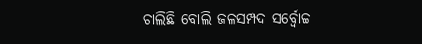ଚାଲିଛି ବୋଲି ଜଳସମ୍ପଦ ସର୍ବ୍ବୋଚ୍ଚ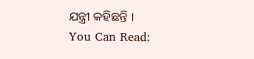ଯନ୍ତ୍ରୀ କହିଛନ୍ତି ।
You Can Read: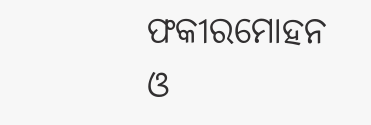ଫକୀରମୋହନ ଓ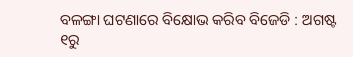ବଳଙ୍ଗା ଘଟଣାରେ ବିକ୍ଷୋଭ କରିବ ବିଜେଡି : ଅଗଷ୍ଟ ୧ରୁ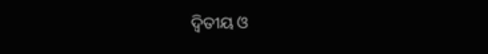ଦ୍ଵିତୀୟ ଓ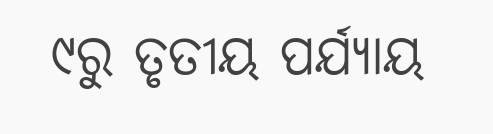୯ରୁ ତୃତୀୟ ପର୍ଯ୍ୟାୟ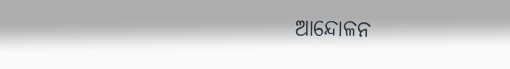ଆନ୍ଦୋଳନ